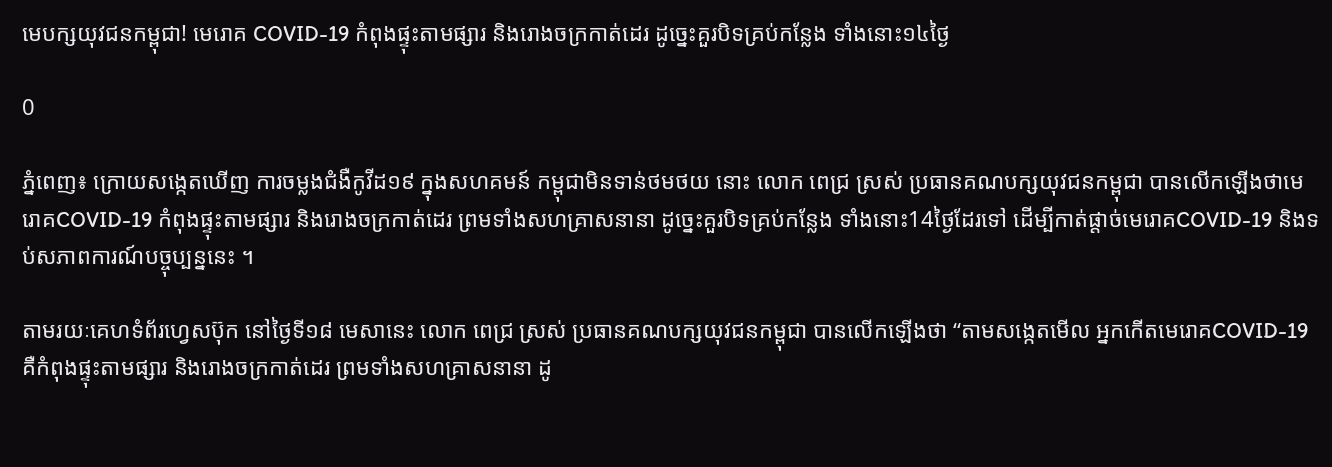មេបក្សយុវជនកម្ពុជា! មេរោគ COVID-19 កំពុងផ្ទុះតាមផ្សារ និងរោងចក្រកាត់ដេរ ដូច្នេះគួរបិទគ្រប់កន្លែង ទាំងនោះ១៤ថ្ងៃ

0

ភ្នំពេញ៖ ក្រោយសង្កេតឃើញ ការចម្លងជំងឺកូវីដ១៩ ក្នុងសហគមន៍ កម្ពុជាមិនទាន់ថមថយ នោះ លោក ពេជ្រ ស្រស់ ប្រធានគណបក្សយុវជនកម្ពុជា បានលើកឡើងថាមេរោគCOVID-19 កំពុងផ្ទុះតាមផ្សារ និងរោងចក្រកាត់ដេរ ព្រមទាំងសហគ្រាសនានា ដូច្នេះគួរបិទគ្រប់កន្លែង ទាំងនោះ14ថ្ងៃដែរទៅ ដើម្បីកាត់ផ្តាច់មេរោគCOVID-19 និងទប់សភាពការណ៍បច្ចុប្បន្ននេះ ។

តាមរយៈគេហទំព័រហ្វេសប៊ុក នៅថ្ងៃទី១៨ មេសានេះ លោក ពេជ្រ ស្រស់ ប្រធានគណបក្សយុវជនកម្ពុជា បានលើកឡើងថា “តាមសង្កេតមើល អ្នកកើតមេរោគCOVID-19 គឺកំពុងផ្ទុះតាមផ្សារ និងរោងចក្រកាត់ដេរ ព្រមទាំងសហគ្រាសនានា ដូ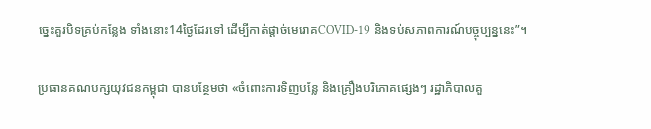ច្នេះគួរបិទគ្រប់កន្លែង ទាំងនោះ14ថ្ងៃដែរទៅ ដើម្បីកាត់ផ្តាច់មេរោគCOVID-19 និងទប់សភាពការណ៍បច្ចុប្បន្ននេះ”។

ប្រធានគណបក្សយុវជនកម្ពុជា បានបន្ថែមថា «ចំពោះការទិញបន្លែ និងគ្រឿងបរិភោគផ្សេងៗ រដ្ឋាភិបាលគួ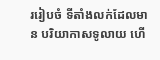ររៀបចំ ទីតាំងលក់ដែលមាន បរិយាកាសទូលាយ ហើ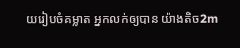យរៀបចំគម្លាត អ្នកលក់ឲ្យបាន យ៉ាងតិច2m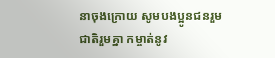នាចុងក្រោយ សូមបងប្អូនជនរួមជាតិរួមគ្នា កម្ចាត់នូវ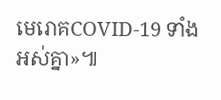មេរោគCOVID-19 ទាំងអស់គ្នា»៕